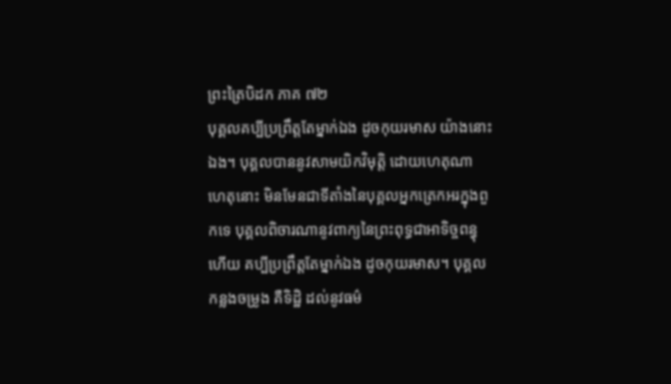ព្រះត្រៃបិដក ភាគ ៧២
បុគ្គលគប្បីប្រព្រឹត្តតែម្នាក់ឯង ដូចកុយរមាស យ៉ាងនោះឯង។ បុគ្គលបាននូវសាមយិកវិមុត្តិ ដោយហេតុណា ហេតុនោះ មិនមែនជាទីតាំងនៃបុគ្គលអ្នកត្រេកអរក្នុងពួកទេ បុគ្គលពិចារណានូវពាក្យនៃព្រះពុទ្ធជាអាទិច្ចពន្ធុហើយ គប្បីប្រព្រឹត្តតែម្នាក់ឯង ដូចកុយរមាស។ បុគ្គលកន្លងចម្រូង គឺទិដ្ឋិ ដល់នូវធម៌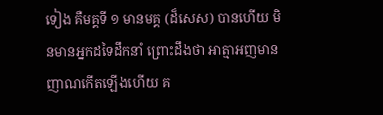ទៀង គឺមគ្គទី ១ មានមគ្គ (ដ៏សេស) បានហើយ មិនមានអ្នកដទៃដឹកនាំ ព្រោះដឹងថា អាត្មាអញមានញាណកើតឡើងហើយ គ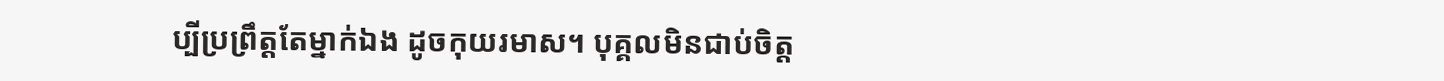ប្បីប្រព្រឹត្តតែម្នាក់ឯង ដូចកុយរមាស។ បុគ្គលមិនជាប់ចិត្ត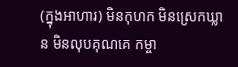(ក្នុងអាហារ) មិនកុហក មិនស្រេកឃ្លាន មិនលុបគុណគេ កម្ចា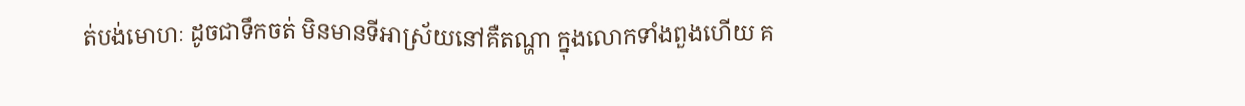ត់បង់មោហៈ ដូចជាទឹកចត់ មិនមានទីអាស្រ័យនៅគឺតណ្ហា ក្នុងលោកទាំងពួងហើយ គ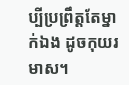ប្បីប្រព្រឹត្តតែម្នាក់ឯង ដូចកុយរមាស។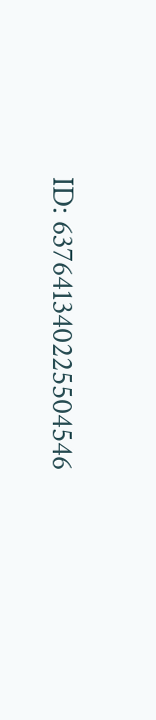ID: 637641340225504546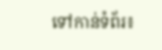ទៅកាន់ទំព័រ៖